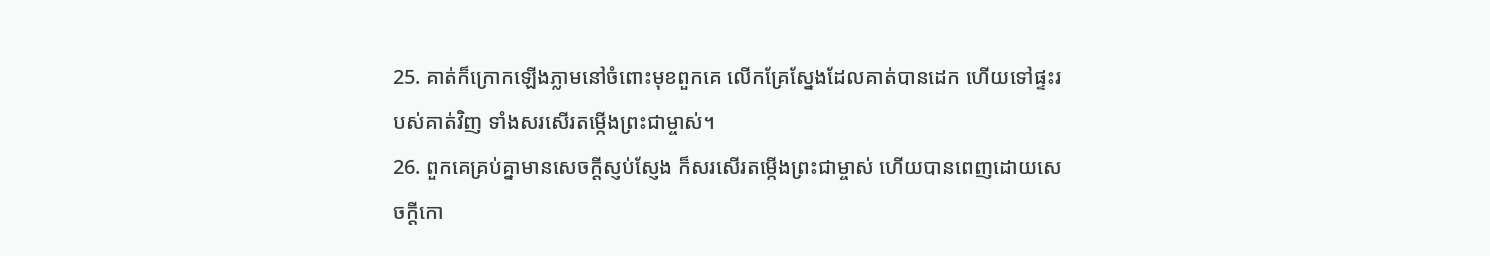25. គាត់ក៏ក្រោកឡើងភ្លាមនៅចំពោះមុខពួកគេ លើកគ្រែស្នែងដែលគាត់បានដេក ហើយទៅផ្ទះរបស់គាត់វិញ ទាំងសរសើរតម្កើងព្រះជាម្ចាស់។
26. ពួកគេគ្រប់គ្នាមានសេចក្ដីស្ញប់ស្ញែង ក៏សរសើរតម្កើងព្រះជាម្ចាស់ ហើយបានពេញដោយសេចក្ដីកោ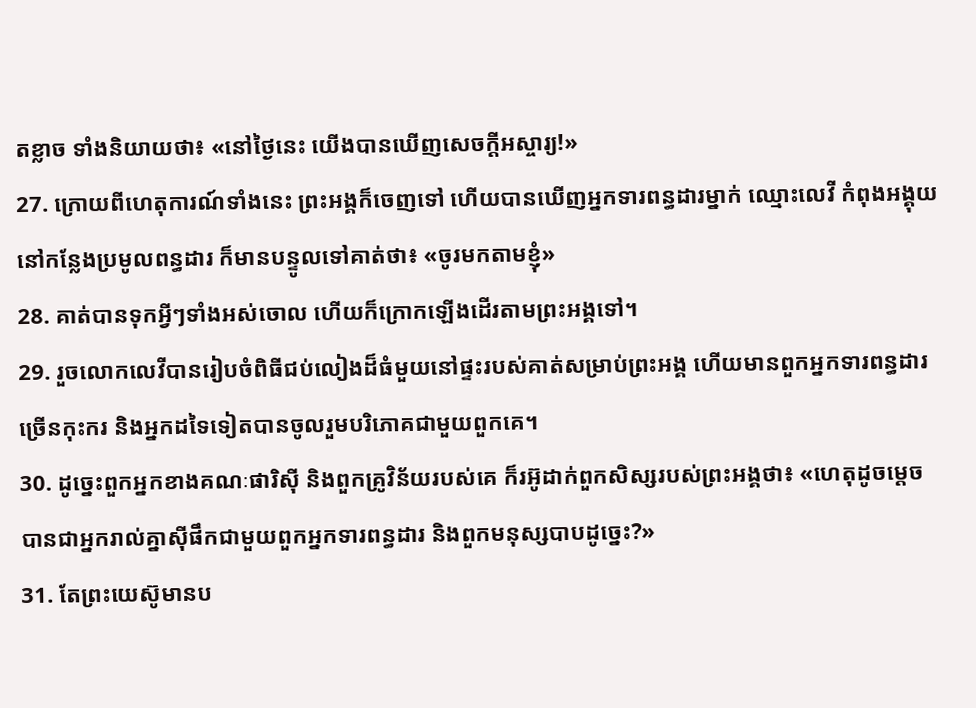តខ្លាច ទាំងនិយាយថា៖ «នៅថ្ងៃនេះ យើងបានឃើញសេចក្ដីអស្ចារ្យ!»
27. ក្រោយពីហេតុការណ៍ទាំងនេះ ព្រះអង្គក៏ចេញទៅ ហើយបានឃើញអ្នកទារពន្ធដារម្នាក់ ឈ្មោះលេវី កំពុងអង្គុយនៅកន្លែងប្រមូលពន្ធដារ ក៏មានបន្ទូលទៅគាត់ថា៖ «ចូរមកតាមខ្ញុំ»
28. គាត់បានទុកអ្វីៗទាំងអស់ចោល ហើយក៏ក្រោកឡើងដើរតាមព្រះអង្គទៅ។
29. រួចលោកលេវីបានរៀបចំពិធីជប់លៀងដ៏ធំមួយនៅផ្ទះរបស់គាត់សម្រាប់ព្រះអង្គ ហើយមានពួកអ្នកទារពន្ធដារច្រើនកុះករ និងអ្នកដទៃទៀតបានចូលរួមបរិភោគជាមួយពួកគេ។
30. ដូច្នេះពួកអ្នកខាងគណៈផារិស៊ី និងពួកគ្រូវិន័យរបស់គេ ក៏រអ៊ូដាក់ពួកសិស្សរបស់ព្រះអង្គថា៖ «ហេតុដូចម្ដេចបានជាអ្នករាល់គ្នាស៊ីផឹកជាមួយពួកអ្នកទារពន្ធដារ និងពួកមនុស្សបាបដូច្នេះ?»
31. តែព្រះយេស៊ូមានប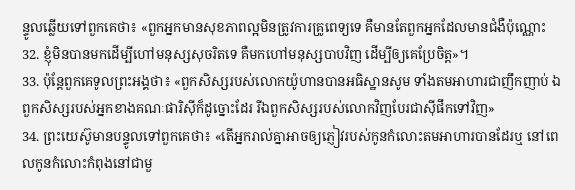ន្ទូលឆ្លើយទៅពួកគេថា៖ «ពួកអ្នកមានសុខភាពល្អមិនត្រូវការគ្រូពេទ្យទេ គឺមានតែពួកអ្នកដែលមានជំងឺប៉ុណ្ណោះ
32. ខ្ញុំមិនបានមកដើម្បីហៅមនុស្សសុចរិតទេ គឺមកហៅមនុស្សបាបវិញ ដើម្បីឲ្យគេប្រែចិត្ដ»។
33. ប៉ុន្ដែពួកគេទូលព្រះអង្គថា៖ «ពួកសិស្សរបស់លោកយ៉ូហានបានអធិស្ឋានសូម ទាំងតមអាហារជាញឹកញាប់ ឯពួកសិស្សរបស់អ្នកខាងគណៈផារិស៊ីក៏ដូច្នោះដែរ រីឯពួកសិស្សរបស់លោកវិញបែរជាស៊ីផឹកទៅវិញ»
34. ព្រះយេស៊ូមានបន្ទូលទៅពួកគេថា៖ «តើអ្នករាល់គ្នាអាចឲ្យភ្ញៀវរបស់កូនកំលោះតមអាហារបានដែរឬ នៅពេលកូនកំលោះកំពុងនៅជាមួ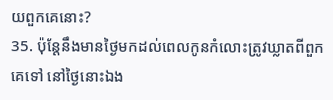យពួកគេនោះ?
35. ប៉ុន្ដែនឹងមានថ្ងៃមកដល់ពេលកូនកំលោះត្រូវឃ្លាតពីពួកគេទៅ នៅថ្ងៃនោះឯង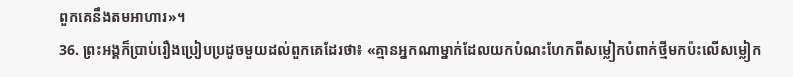ពួកគេនឹងតមអាហារ»។
36. ព្រះអង្គក៏ប្រាប់រឿងប្រៀបប្រដូចមួយដល់ពួកគេដែរថា៖ «គ្មានអ្នកណាម្នាក់ដែលយកបំណះហែកពីសម្លៀកបំពាក់ថ្មីមកប៉ះលើសម្លៀក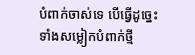បំពាក់ចាស់ទេ បើធ្វើដូច្នេះ ទាំងសម្លៀកបំពាក់ថ្មី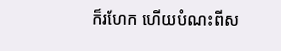ក៏រហែក ហើយបំណះពីស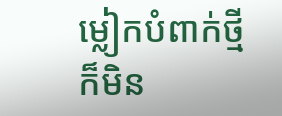ម្លៀកបំពាក់ថ្មីក៏មិន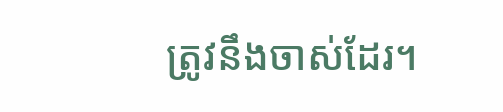ត្រូវនឹងចាស់ដែរ។